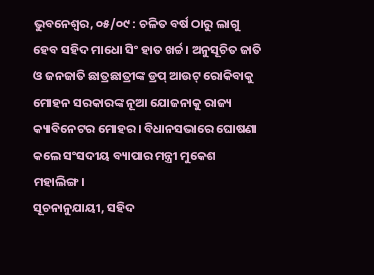ଭୁବନେଶ୍ଵର, ୦୫/୦୯ : ଚଳିତ ବର୍ଷ ଠାରୁ ଲାଗୁ ହେବ ସହିଦ ମାଧୋ ସିଂ ହାତ ଖର୍ଚ୍ଚ। ଅନୁସୂଚିତ ଜାତି ଓ ଜନଜାତି ଛାତ୍ରଛାତ୍ରୀଙ୍କ ଡ୍ରପ୍ ଆଉଟ୍ ରୋକିବାକୁ ମୋହନ ସରକାରଙ୍କ ନୂଆ ଯୋଜନାକୁ ରାଜ୍ୟ କ୍ୟାବିନେଟର ମୋହର। ବିଧାନସଭାରେ ଘୋଷଣା କଲେ ସଂସଦୀୟ ବ୍ୟାପାର ମନ୍ତ୍ରୀ ମୁକେଶ ମହାଲିଙ୍ଗ।
ସୂଚନାନୁଯାୟୀ, ସହିଦ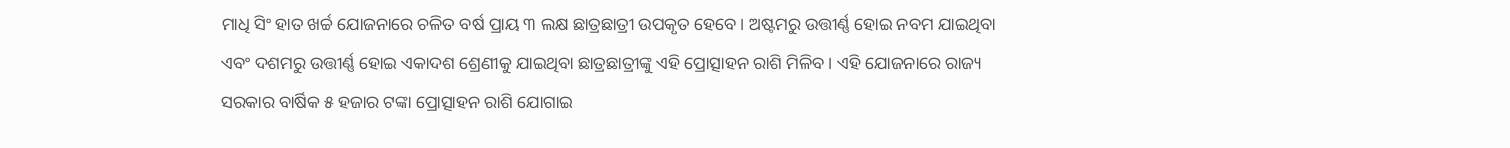ମାଧି ସିଂ ହାତ ଖର୍ଚ୍ଚ ଯୋଜନାରେ ଚଳିତ ବର୍ଷ ପ୍ରାୟ ୩ ଲକ୍ଷ ଛାତ୍ରଛାତ୍ରୀ ଉପକୃତ ହେବେ। ଅଷ୍ଟମରୁ ଉତ୍ତୀର୍ଣ୍ଣ ହୋଇ ନବମ ଯାଇଥିବା ଏବଂ ଦଶମରୁ ଉତ୍ତୀର୍ଣ୍ଣ ହୋଇ ଏକାଦଶ ଶ୍ରେଣୀକୁ ଯାଇଥିବା ଛାତ୍ରଛାତ୍ରୀଙ୍କୁ ଏହି ପ୍ରୋତ୍ସାହନ ରାଶି ମିଳିବ। ଏହି ଯୋଜନାରେ ରାଜ୍ୟ ସରକାର ବାର୍ଷିକ ୫ ହଜାର ଟଙ୍କା ପ୍ରୋତ୍ସାହନ ରାଶି ଯୋଗାଇ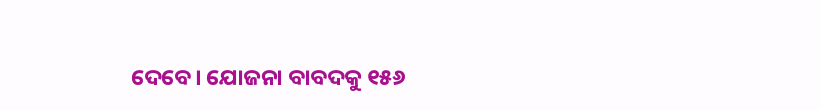ଦେବେ। ଯୋଜନା ବାବଦକୁ ୧୫୬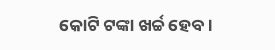କୋଟି ଟଙ୍କା ଖର୍ଚ୍ଚ ହେବ।